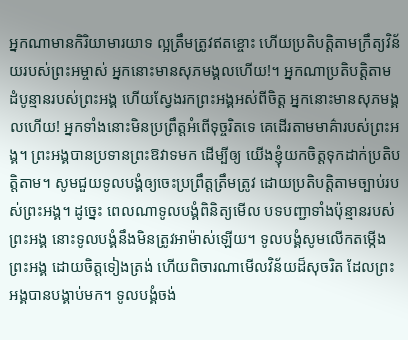អ្នកណាមានកិរិយាមារយាទ ល្អត្រឹមត្រូវឥតខ្ចោះ ហើយប្រតិបត្តិតាមក្រឹត្យវិន័យរបស់ព្រះអម្ចាស់ អ្នកនោះមានសុភមង្គលហើយ!។ អ្នកណាប្រតិបត្តិតាមដំបូន្មានរបស់ព្រះអង្គ ហើយស្វែងរកព្រះអង្គអស់ពីចិត្ត អ្នកនោះមានសុភមង្គលហើយ! អ្នកទាំងនោះមិនប្រព្រឹត្តអំពើទុច្ចរិតទេ គេដើរតាមមាគ៌ារបស់ព្រះអង្គ។ ព្រះអង្គបានប្រទានព្រះឱវាទមក ដើម្បីឲ្យ យើងខ្ញុំយកចិត្តទុកដាក់ប្រតិបត្តិតាម។ សូមជួយទូលបង្គំឲ្យចេះប្រព្រឹត្តត្រឹមត្រូវ ដោយប្រតិបត្តិតាមច្បាប់របស់ព្រះអង្គ។ ដូច្នេះ ពេលណាទូលបង្គំពិនិត្យមើល បទបញ្ជាទាំងប៉ុន្មានរបស់ព្រះអង្គ នោះទូលបង្គំនឹងមិនត្រូវអាម៉ាស់ឡើយ។ ទូលបង្គំសូមលើកតម្កើងព្រះអង្គ ដោយចិត្តទៀងត្រង់ ហើយពិចារណាមើលវិន័យដ៏សុចរិត ដែលព្រះអង្គបានបង្គាប់មក។ ទូលបង្គំចង់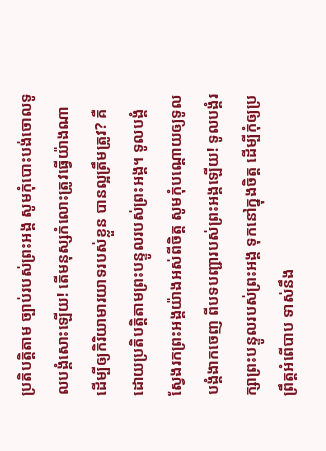ប្រតិបត្តិតាម ច្បាប់របស់ព្រះអង្គ សូមកុំបោះបង់ចោលទូលបង្គំសោះឡើយ! តើមនុស្សកំលោះត្រូវធ្វើយ៉ាងណា ដើម្បីឲ្យកិរិយាមារយាទរបស់ខ្លួន បានល្អត្រឹមត្រូវ? គឺដោយប្រតិបត្តិតាមព្រះបន្ទូលរបស់ព្រះអង្គ។ ទូលបង្គំស្វែងរកព្រះអង្គយ៉ាងអស់ពីចិត្ត សូមកុំបណ្តោយឲ្យទូលបង្គំងាកចេញ ពីបទបញ្ជារបស់ព្រះអង្គឡើយ! ទូលបង្គំរក្សាព្រះបន្ទូលរបស់ព្រះអង្គ ទុកនៅក្នុងចិត្ត ដើម្បីកុំឲ្យប្រព្រឹត្តអំពើបាប ទាស់នឹង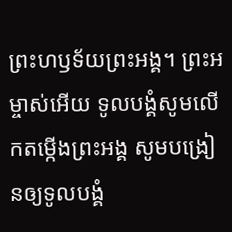ព្រះហឫទ័យព្រះអង្គ។ ព្រះអម្ចាស់អើយ ទូលបង្គំសូមលើកតម្កើងព្រះអង្គ សូមបង្រៀនឲ្យទូលបង្គំ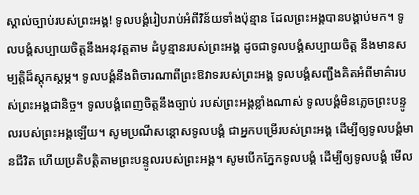ស្គាល់ច្បាប់របស់ព្រះអង្គ! ទូលបង្គំរៀបរាប់អំពីវិន័យទាំងប៉ុន្មាន ដែលព្រះអង្គបានបង្គាប់មក។ ទូលបង្គំសប្បាយចិត្តនឹងអនុវត្តតាម ដំបូន្មានរបស់ព្រះអង្គ ដូចជាទូលបង្គំសប្បាយចិត្ត នឹងមានសម្បត្តិដ៏ស្តុកស្តម្ភ។ ទូលបង្គំនឹងពិចារណាពីព្រះឱវាទរបស់ព្រះអង្គ ទូលបង្គំសញ្ជឹងគិតអំពីមាគ៌ារបស់ព្រះអង្គជានិច្ច។ ទូលបង្គំពេញចិត្តនឹងច្បាប់ របស់ព្រះអង្គខ្លាំងណាស់ ទូលបង្គំមិនភ្លេចព្រះបន្ទូលរបស់ព្រះអង្គឡើយ។ សូមប្រណីសន្ដោសទូលបង្គំ ជាអ្នកបម្រើរបស់ព្រះអង្គ ដើម្បីឲ្យទូលបង្គំមានជីវិត ហើយប្រតិបត្តិតាមព្រះបន្ទូលរបស់ព្រះអង្គ។ សូមបើកភ្នែកទូលបង្គំ ដើម្បីឲ្យទូលបង្គំ មើល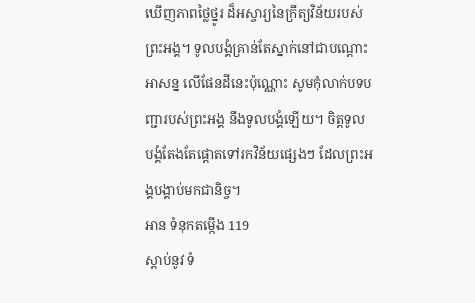ឃើញភាពថ្លៃថ្នូរ ដ៏អស្ចារ្យនៃក្រឹត្យវិន័យរបស់ព្រះអង្គ។ ទូលបង្គំគ្រាន់តែស្នាក់នៅជាបណ្តោះអាសន្ន លើផែនដីនេះប៉ុណ្ណោះ សូមកុំលាក់បទបញ្ជារបស់ព្រះអង្គ នឹងទូលបង្គំឡើយ។ ចិត្តទូលបង្គំតែងតែផ្តោតទៅរកវិន័យផ្សេងៗ ដែលព្រះអង្គបង្គាប់មកជានិច្ច។
អាន ទំនុកតម្កើង 119
ស្ដាប់នូវ ទំ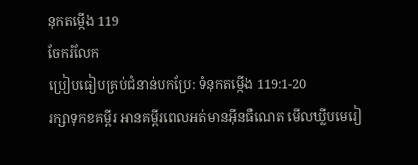នុកតម្កើង 119
ចែករំលែក
ប្រៀបធៀបគ្រប់ជំនាន់បកប្រែ: ទំនុកតម្កើង 119:1-20
រក្សាទុកខគម្ពីរ អានគម្ពីរពេលអត់មានអ៊ីនធឺណេត មើលឃ្លីបមេរៀ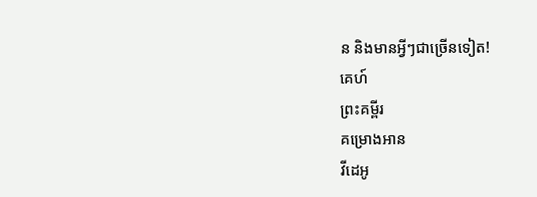ន និងមានអ្វីៗជាច្រើនទៀត!
គេហ៍
ព្រះគម្ពីរ
គម្រោងអាន
វីដេអូ